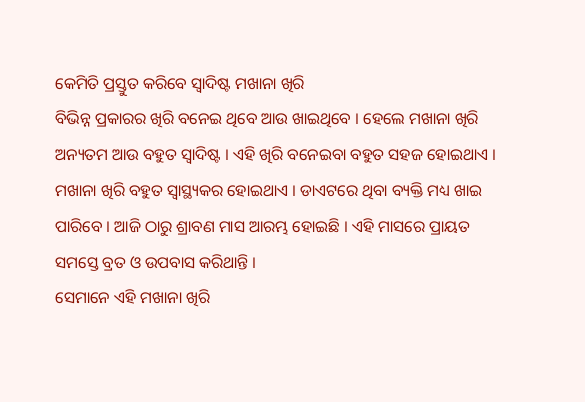କେମିତି ପ୍ରସ୍ତୁତ କରିବେ ସ୍ୱାଦିଷ୍ଟ ମଖାନା ଖିରି
ବିଭିନ୍ନ ପ୍ରକାରର ଖିରି ବନେଇ ଥିବେ ଆଉ ଖାଇଥିବେ । ହେଲେ ମଖାନା ଖିରି ଅନ୍ୟତମ ଆଉ ବହୁତ ସ୍ୱାଦିଷ୍ଟ । ଏହି ଖିରି ବନେଇବା ବହୁତ ସହଜ ହୋଇଥାଏ । ମଖାନା ଖିରି ବହୁତ ସ୍ବାସ୍ଥ୍ୟକର ହୋଇଥାଏ । ଡାଏଟରେ ଥିବା ବ୍ୟକ୍ତି ମଧ୍ୟ ଖାଇ ପାରିବେ । ଆଜି ଠାରୁ ଶ୍ରାବଣ ମାସ ଆରମ୍ଭ ହୋଇଛି । ଏହି ମାସରେ ପ୍ରାୟତ ସମସ୍ତେ ବ୍ରତ ଓ ଉପବାସ କରିଥାନ୍ତି ।
ସେମାନେ ଏହି ମଖାନା ଖିରି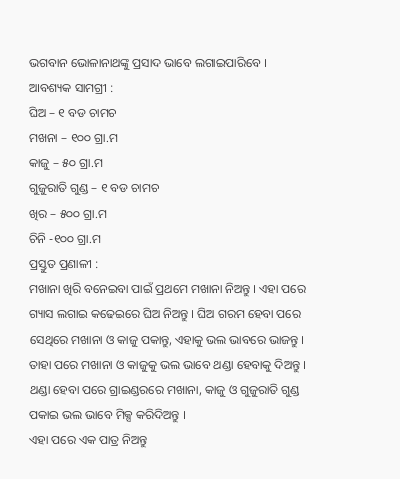ଭଗବାନ ଭୋଳାନାଥଙ୍କୁ ପ୍ରସାଦ ଭାବେ ଲଗାଇପାରିବେ ।
ଆବଶ୍ୟକ ସାମଗ୍ରୀ :
ଘିଅ – ୧ ବଡ ଚାମଚ
ମଖନା – ୧୦୦ ଗ୍ରା.ମ
କାଜୁ – ୫୦ ଗ୍ରା.ମ
ଗୁଜୁରାତି ଗୁଣ୍ଡ – ୧ ବଡ ଚାମଚ
ଖିର – ୫୦୦ ଗ୍ରା.ମ
ଚିନି -୧୦୦ ଗ୍ରା.ମ
ପ୍ରସ୍ତୁତ ପ୍ରଣାଳୀ :
ମଖାନା ଖିରି ବନେଇବା ପାଇଁ ପ୍ରଥମେ ମଖାନା ନିଅନ୍ତୁ । ଏହା ପରେ ଗ୍ୟାସ ଲଗାଇ କଢେଇରେ ଘିଅ ନିଅନ୍ତୁ । ଘିଅ ଗରମ ହେବା ପରେ ସେଥିରେ ମଖାନା ଓ କାଜୁ ପକାନ୍ତୁ, ଏହାକୁ ଭଲ ଭାବରେ ଭାଜନ୍ତୁ । ତାହା ପରେ ମଖାନା ଓ କାଜୁକୁ ଭଲ ଭାବେ ଥଣ୍ଡା ହେବାକୁ ଦିଅନ୍ତୁ । ଥଣ୍ଡା ହେବା ପରେ ଗ୍ରାଇଣ୍ଡରରେ ମଖାନା, କାଜୁ ଓ ଗୁଜୁରାତି ଗୁଣ୍ଡ ପକାଇ ଭଲ ଭାବେ ମିକ୍ସ କରିଦିଅନ୍ତୁ ।
ଏହା ପରେ ଏକ ପାତ୍ର ନିଅନ୍ତୁ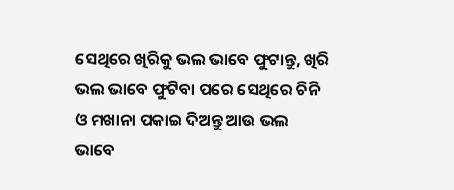ସେଥିରେ ଖିରିକୁ ଭଲ ଭାବେ ଫୁଟାନ୍ତୁ, ଖିରି ଭଲ ଭାବେ ଫୁଟିବା ପରେ ସେଥିରେ ଚିନି ଓ ମଖାନା ପକାଇ ଦିଅନ୍ତୁ ଆଉ ଭଲ ଭାବେ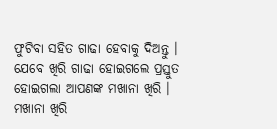ଫୁଟିବା ସହିତ ଗାଢା ହେବାକୁ ଦିଅନ୍ତୁ । ଯେବେ ଖିରି ଗାଢା ହୋଇଗଲେ ପ୍ରସ୍ତୁତ ହୋଇଗଲା ଆପଣଙ୍କ ମଖାନା ଖିରି ।
ମଖାନା ଖିରି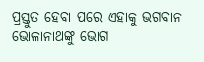ପ୍ରସ୍ତୁତ ହେବା ପରେ ଏହାକୁ ଭଗବାନ ଭୋଳାନାଥଙ୍କୁ ଭୋଗ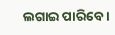ଲଗାଇ ପାରିବେ ।